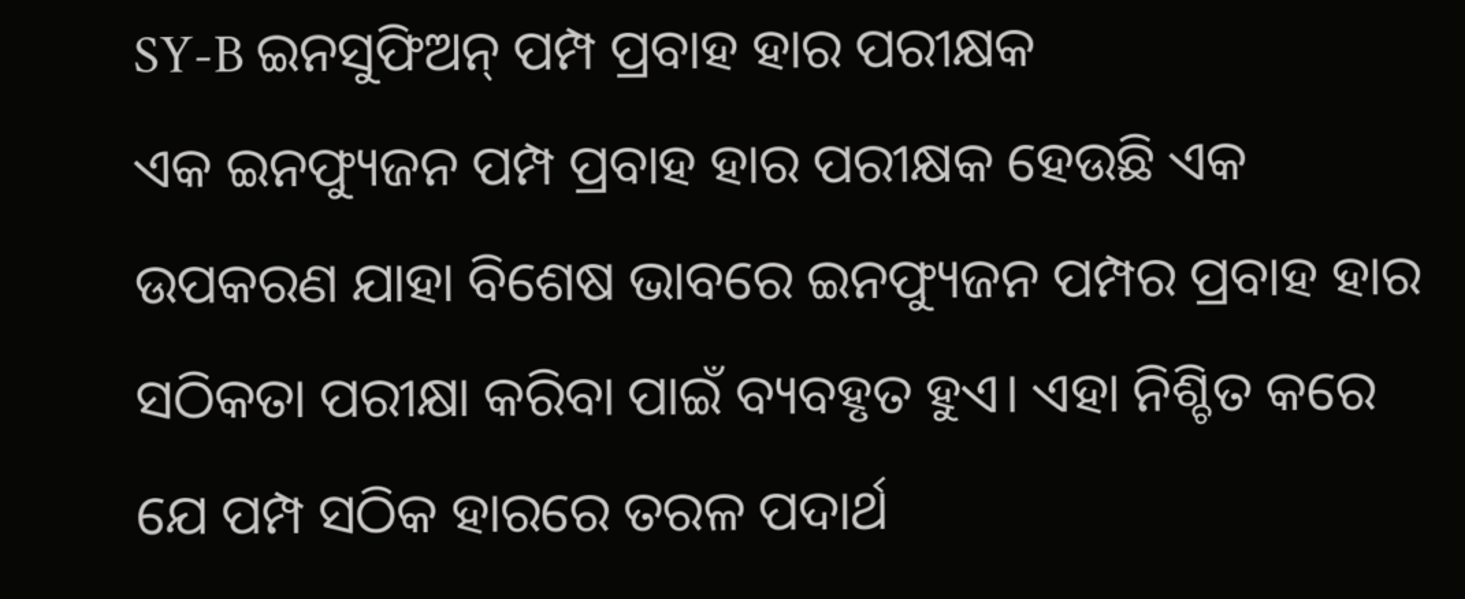SY-B ଇନସୁଫିଅନ୍ ପମ୍ପ ପ୍ରବାହ ହାର ପରୀକ୍ଷକ
ଏକ ଇନଫ୍ୟୁଜନ ପମ୍ପ ପ୍ରବାହ ହାର ପରୀକ୍ଷକ ହେଉଛି ଏକ ଉପକରଣ ଯାହା ବିଶେଷ ଭାବରେ ଇନଫ୍ୟୁଜନ ପମ୍ପର ପ୍ରବାହ ହାର ସଠିକତା ପରୀକ୍ଷା କରିବା ପାଇଁ ବ୍ୟବହୃତ ହୁଏ। ଏହା ନିଶ୍ଚିତ କରେ ଯେ ପମ୍ପ ସଠିକ ହାରରେ ତରଳ ପଦାର୍ଥ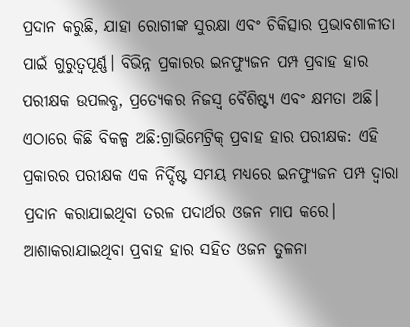ପ୍ରଦାନ କରୁଛି, ଯାହା ରୋଗୀଙ୍କ ସୁରକ୍ଷା ଏବଂ ଚିକିତ୍ସାର ପ୍ରଭାବଶାଳୀତା ପାଇଁ ଗୁରୁତ୍ୱପୂର୍ଣ୍ଣ। ବିଭିନ୍ନ ପ୍ରକାରର ଇନଫ୍ୟୁଜନ ପମ୍ପ ପ୍ରବାହ ହାର ପରୀକ୍ଷକ ଉପଲବ୍ଧ, ପ୍ରତ୍ୟେକର ନିଜସ୍ୱ ବୈଶିଷ୍ଟ୍ୟ ଏବଂ କ୍ଷମତା ଅଛି। ଏଠାରେ କିଛି ବିକଳ୍ପ ଅଛି:ଗ୍ରାଭିମେଟ୍ରିକ୍ ପ୍ରବାହ ହାର ପରୀକ୍ଷକ: ଏହି ପ୍ରକାରର ପରୀକ୍ଷକ ଏକ ନିର୍ଦ୍ଦିଷ୍ଟ ସମୟ ମଧ୍ୟରେ ଇନଫ୍ୟୁଜନ ପମ୍ପ ଦ୍ୱାରା ପ୍ରଦାନ କରାଯାଇଥିବା ତରଳ ପଦାର୍ଥର ଓଜନ ମାପ କରେ। ଆଶାକରାଯାଇଥିବା ପ୍ରବାହ ହାର ସହିତ ଓଜନ ତୁଳନା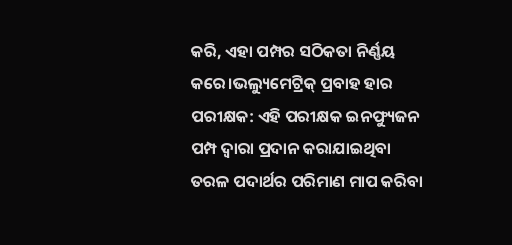କରି, ଏହା ପମ୍ପର ସଠିକତା ନିର୍ଣ୍ଣୟ କରେ।ଭଲ୍ୟୁମେଟ୍ରିକ୍ ପ୍ରବାହ ହାର ପରୀକ୍ଷକ: ଏହି ପରୀକ୍ଷକ ଇନଫ୍ୟୁଜନ ପମ୍ପ ଦ୍ୱାରା ପ୍ରଦାନ କରାଯାଇଥିବା ତରଳ ପଦାର୍ଥର ପରିମାଣ ମାପ କରିବା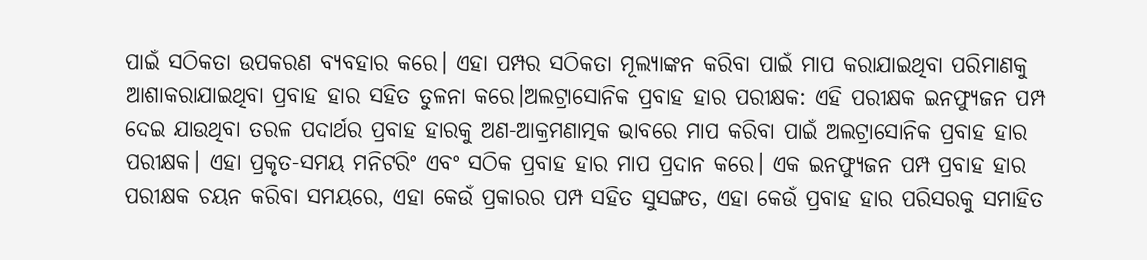ପାଇଁ ସଠିକତା ଉପକରଣ ବ୍ୟବହାର କରେ। ଏହା ପମ୍ପର ସଠିକତା ମୂଲ୍ୟାଙ୍କନ କରିବା ପାଇଁ ମାପ କରାଯାଇଥିବା ପରିମାଣକୁ ଆଶାକରାଯାଇଥିବା ପ୍ରବାହ ହାର ସହିତ ତୁଳନା କରେ।ଅଲଟ୍ରାସୋନିକ ପ୍ରବାହ ହାର ପରୀକ୍ଷକ: ଏହି ପରୀକ୍ଷକ ଇନଫ୍ୟୁଜନ ପମ୍ପ ଦେଇ ଯାଉଥିବା ତରଳ ପଦାର୍ଥର ପ୍ରବାହ ହାରକୁ ଅଣ-ଆକ୍ରମଣାତ୍ମକ ଭାବରେ ମାପ କରିବା ପାଇଁ ଅଲଟ୍ରାସୋନିକ ପ୍ରବାହ ହାର ପରୀକ୍ଷକ। ଏହା ପ୍ରକୃତ-ସମୟ ମନିଟରିଂ ଏବଂ ସଠିକ ପ୍ରବାହ ହାର ମାପ ପ୍ରଦାନ କରେ। ଏକ ଇନଫ୍ୟୁଜନ ପମ୍ପ ପ୍ରବାହ ହାର ପରୀକ୍ଷକ ଚୟନ କରିବା ସମୟରେ, ଏହା କେଉଁ ପ୍ରକାରର ପମ୍ପ ସହିତ ସୁସଙ୍ଗତ, ଏହା କେଉଁ ପ୍ରବାହ ହାର ପରିସରକୁ ସମାହିତ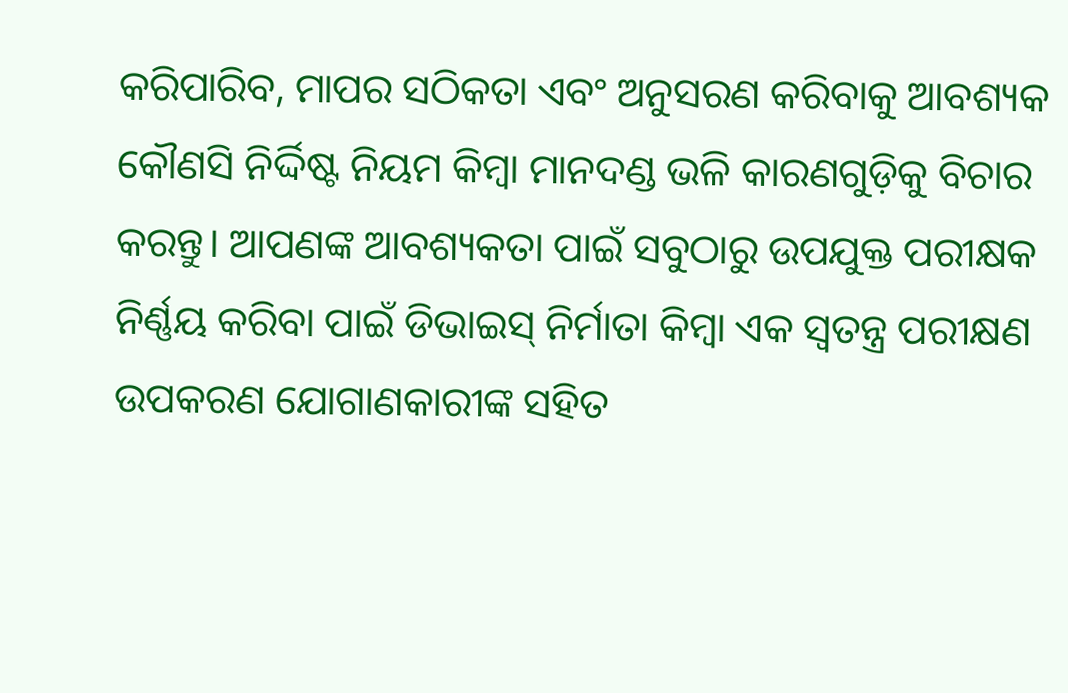କରିପାରିବ, ମାପର ସଠିକତା ଏବଂ ଅନୁସରଣ କରିବାକୁ ଆବଶ୍ୟକ କୌଣସି ନିର୍ଦ୍ଦିଷ୍ଟ ନିୟମ କିମ୍ବା ମାନଦଣ୍ଡ ଭଳି କାରଣଗୁଡ଼ିକୁ ବିଚାର କରନ୍ତୁ। ଆପଣଙ୍କ ଆବଶ୍ୟକତା ପାଇଁ ସବୁଠାରୁ ଉପଯୁକ୍ତ ପରୀକ୍ଷକ ନିର୍ଣ୍ଣୟ କରିବା ପାଇଁ ଡିଭାଇସ୍ ନିର୍ମାତା କିମ୍ବା ଏକ ସ୍ୱତନ୍ତ୍ର ପରୀକ୍ଷଣ ଉପକରଣ ଯୋଗାଣକାରୀଙ୍କ ସହିତ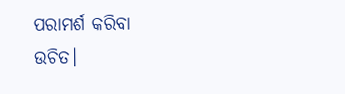ପରାମର୍ଶ କରିବା ଉଚିତ।